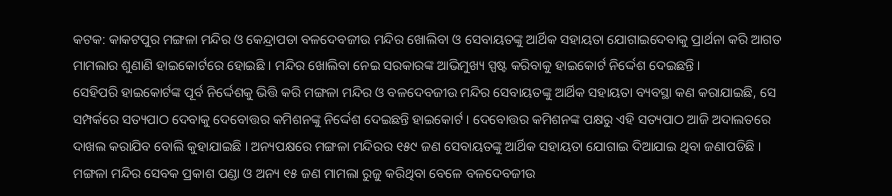କଟକ: କାକଟପୁର ମଙ୍ଗଳା ମନ୍ଦିର ଓ କେନ୍ଦ୍ରାପଡା ବଳଦେବଜୀଉ ମନ୍ଦିର ଖୋଲିବା ଓ ସେବାୟତଙ୍କୁ ଆର୍ଥିକ ସହାୟତା ଯୋଗାଇଦେବାକୁ ପ୍ରାର୍ଥନା କରି ଆଗତ ମାମଲାର ଶୁଣାଣି ହାଇକୋର୍ଟରେ ହୋଇଛି । ମନ୍ଦିର ଖୋଲିବା ନେଇ ସରକାରଙ୍କ ଆଭିମୁଖ୍ୟ ସ୍ପଷ୍ଟ କରିବାକୁ ହାଇକୋର୍ଟ ନିର୍ଦ୍ଦେଶ ଦେଇଛନ୍ତି ।
ସେହିପରି ହାଇକୋର୍ଟଙ୍କ ପୂର୍ବ ନିର୍ଦ୍ଦେଶକୁ ଭିତ୍ତି କରି ମଙ୍ଗଳା ମନ୍ଦିର ଓ ବଳଦେବଜୀଉ ମନ୍ଦିର ସେବାୟତଙ୍କୁ ଆର୍ଥିକ ସହାୟତା ବ୍ୟବସ୍ଥା କଣ କରାଯାଇଛି, ସେ ସମ୍ପର୍କରେ ସତ୍ୟପାଠ ଦେବାକୁ ଦେବୋତ୍ତର କମିଶନଙ୍କୁ ନିର୍ଦ୍ଦେଶ ଦେଇଛନ୍ତି ହାଇକୋର୍ଟ । ଦେବୋତ୍ତର କମିଶନଙ୍କ ପକ୍ଷରୁ ଏହି ସତ୍ୟପାଠ ଆଜି ଅଦାଲତରେ ଦାଖଲ କରାଯିବ ବୋଲି କୁହାଯାଇଛି । ଅନ୍ୟପକ୍ଷରେ ମଙ୍ଗଳା ମନ୍ଦିରର ୧୫୯ ଜଣ ସେବାୟତଙ୍କୁ ଆର୍ଥିକ ସହାୟତା ଯୋଗାଇ ଦିଆଯାଇ ଥିବା ଜଣାପଡିଛି ।
ମଙ୍ଗଳା ମନ୍ଦିର ସେବକ ପ୍ରକାଶ ପଣ୍ଡା ଓ ଅନ୍ୟ ୧୫ ଜଣ ମାମଲା ରୁଜୁ କରିଥିବା ବେଳେ ବଳଦେବଜୀଉ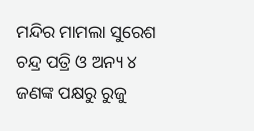ମନ୍ଦିର ମାମଲା ସୁରେଶ ଚନ୍ଦ୍ର ପତ୍ରି ଓ ଅନ୍ୟ ୪ ଜଣଙ୍କ ପକ୍ଷରୁ ରୁଜୁ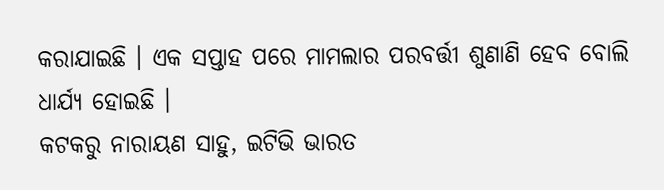କରାଯାଇଛି । ଏକ ସପ୍ତାହ ପରେ ମାମଲାର ପରବର୍ତ୍ତୀ ଶୁଣାଣି ହେବ ବୋଲି ଧାର୍ଯ୍ୟ ହୋଇଛି ।
କଟକରୁ ନାରାୟଣ ସାହୁ, ଇଟିଭି ଭାରତ